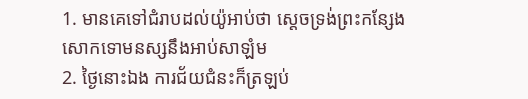1. មានគេទៅជំរាបដល់យ៉ូអាប់ថា ស្តេចទ្រង់ព្រះកន្សែងសោកទោមនស្សនឹងអាប់សាឡំម
2. ថ្ងៃនោះឯង ការជ័យជំនះក៏ត្រឡប់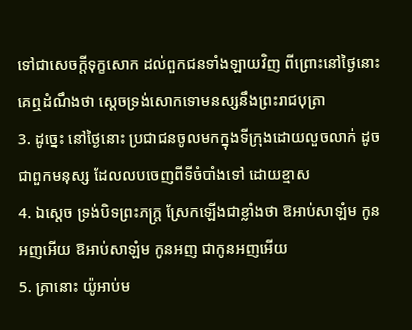ទៅជាសេចក្តីទុក្ខសោក ដល់ពួកជនទាំងឡាយវិញ ពីព្រោះនៅថ្ងៃនោះ គេឮដំណឹងថា ស្តេចទ្រង់សោកទោមនស្សនឹងព្រះរាជបុត្រា
3. ដូច្នេះ នៅថ្ងៃនោះ ប្រជាជនចូលមកក្នុងទីក្រុងដោយលួចលាក់ ដូចជាពួកមនុស្ស ដែលលបចេញពីទីចំបាំងទៅ ដោយខ្មាស
4. ឯស្តេច ទ្រង់បិទព្រះភក្ត្រ ស្រែកឡើងជាខ្លាំងថា ឱអាប់សាឡំម កូនអញអើយ ឱអាប់សាឡំម កូនអញ ជាកូនអញអើយ
5. គ្រានោះ យ៉ូអាប់ម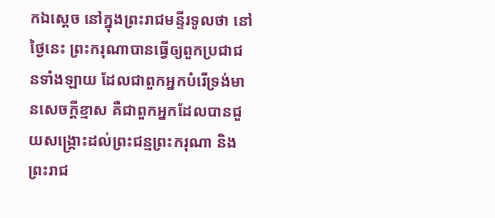កឯស្តេច នៅក្នុងព្រះរាជមន្ទីរទូលថា នៅថ្ងៃនេះ ព្រះករុណាបានធ្វើឲ្យពួកប្រជាជនទាំងឡាយ ដែលជាពួកអ្នកបំរើទ្រង់មានសេចក្តីខ្មាស គឺជាពួកអ្នកដែលបានជួយសង្គ្រោះដល់ព្រះជន្មព្រះករុណា និងព្រះរាជ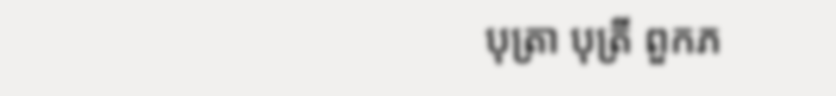បុត្រា បុត្រី ពួកភ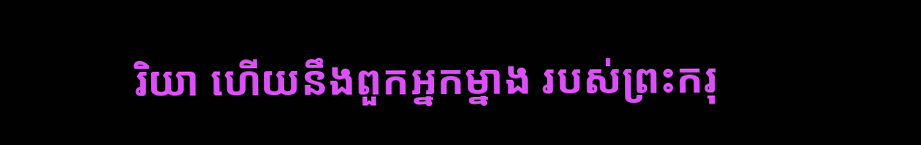រិយា ហើយនឹងពួកអ្នកម្នាង របស់ព្រះករុ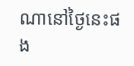ណានៅថ្ងៃនេះផង